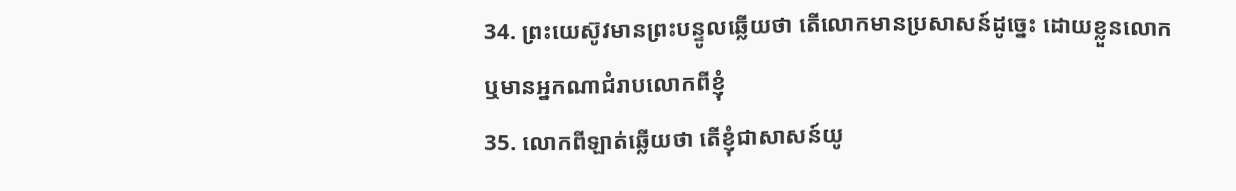34. ព្រះយេស៊ូវមានព្រះបន្ទូលឆ្លើយថា តើលោកមានប្រសាសន៍ដូច្នេះ ដោយខ្លួនលោក ឬមានអ្នកណាជំរាបលោកពីខ្ញុំ
35. លោកពីឡាត់ឆ្លើយថា តើខ្ញុំជាសាសន៍យូ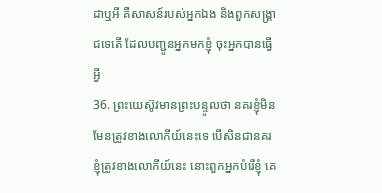ដាឬអី គឺសាសន៍របស់អ្នកឯង និងពួកសង្គ្រាជទេតើ ដែលបញ្ជូនអ្នកមកខ្ញុំ ចុះអ្នកបានធ្វើអ្វី
36. ព្រះយេស៊ូវមានព្រះបន្ទូលថា នគរខ្ញុំមិនមែនត្រូវខាងលោកីយ៍នេះទេ បើសិនជានគរខ្ញុំត្រូវខាងលោកីយ៍នេះ នោះពួកអ្នកបំរើខ្ញុំ គេ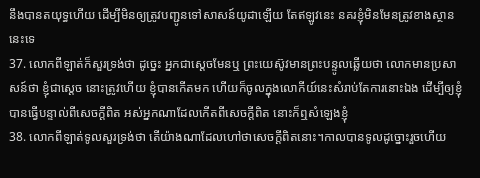នឹងបានតយុទ្ធហើយ ដើម្បីមិនឲ្យត្រូវបញ្ជូនទៅសាសន៍យូដាឡើយ តែឥឡូវនេះ នគរខ្ញុំមិនមែនត្រូវខាងស្ថាននេះទេ
37. លោកពីឡាត់ក៏សួរទ្រង់ថា ដូច្នេះ អ្នកជាស្តេចមែនឬ ព្រះយេស៊ូវមានព្រះបន្ទូលឆ្លើយថា លោកមានប្រសាសន៍ថា ខ្ញុំជាស្តេច នោះត្រូវហើយ ខ្ញុំបានកើតមក ហើយក៏ចូលក្នុងលោកីយ៍នេះសំរាប់តែការនោះឯង ដើម្បីឲ្យខ្ញុំបានធ្វើបន្ទាល់ពីសេចក្តីពិត អស់អ្នកណាដែលកើតពីសេចក្តីពិត នោះក៏ឮសំឡេងខ្ញុំ
38. លោកពីឡាត់ទូលសួរទ្រង់ថា តើយ៉ាងណាដែលហៅថាសេចក្តីពិតនោះ។កាលបានទូលដូច្នោះរួចហើយ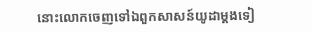នោះលោកចេញទៅឯពួកសាសន៍យូដាម្តងទៀ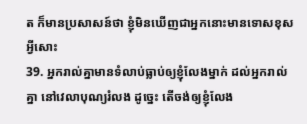ត ក៏មានប្រសាសន៍ថា ខ្ញុំមិនឃើញជាអ្នកនោះមានទោសខុសអ្វីសោះ
39. អ្នករាល់គ្នាមានទំលាប់ធ្លាប់ឲ្យខ្ញុំលែងម្នាក់ ដល់អ្នករាល់គ្នា នៅវេលាបុណ្យរំលង ដូច្នេះ តើចង់ឲ្យខ្ញុំលែង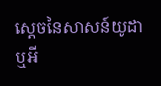ស្តេចនៃសាសន៍យូដាឬអី